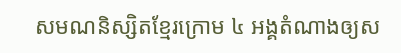សមណនិស្សិតខ្មែរក្រោម ៤ អង្គតំណាងឲ្យស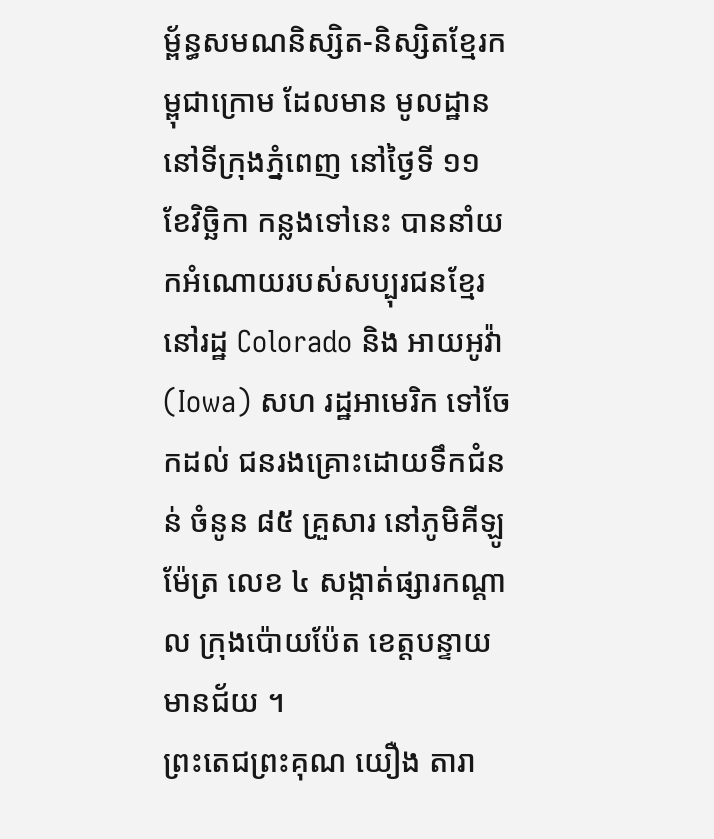ម្ព័ន្ធសមណនិស្សិត-និស្សិតខ្មែរកម្ពុជាក្រោម ដែលមាន មូលដ្ឋាននៅទីក្រុងភ្នំពេញ នៅថ្ងៃទី ១១ ខែវិច្ឆិកា កន្លងទៅនេះ បាននាំយកអំណោយរបស់សប្បុរជនខ្មែរ នៅរដ្ឋ Colorado និង អាយអូវ៉ា (Iowa) សហ រដ្ឋអាមេរិក ទៅចែកដល់ ជនរងគ្រោះដោយទឹកជំនន់ ចំនូន ៨៥ គ្រួសារ នៅភូមិគីឡូម៉ែត្រ លេខ ៤ សង្កាត់ផ្សារកណ្ដាល ក្រុងប៉ោយប៉ែត ខេត្តបន្ទាយមានជ័យ ។
ព្រះតេជព្រះគុណ យឿង តារា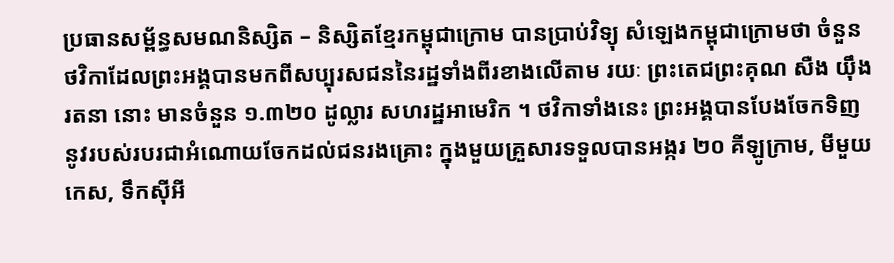ប្រធានសម្ព័ន្ធសមណនិស្សិត – និស្សិតខ្មែរកម្ពុជាក្រោម បានប្រាប់វិទ្យុ សំឡេងកម្ពុជាក្រោមថា ចំនួនថវិកាដែលព្រះអង្គបានមកពីសប្បុរសជននៃរដ្ឋទាំងពីរខាងលើតាម រយៈ ព្រះតេជព្រះគុណ សឺង យ៉ឹងរតនា នោះ មានចំនួន ១.៣២០ ដូល្លារ សហរដ្ឋអាមេរិក ។ ថវិកាទាំងនេះ ព្រះអង្គបានបែងចែកទិញនូវរបស់របរជាអំណោយចែកដល់ជនរងគ្រោះ ក្នុងមួយគ្រួសារទទួលបានអង្ករ ២០ គីឡូក្រាម, មីមួយកេស, ទឹកស៊ីអី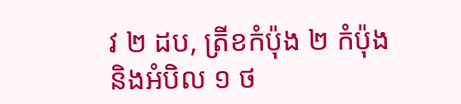វ ២ ដប, ត្រីខកំប៉ុង ២ កំប៉ុង និងអំបិល ១ ថ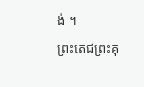ង់ ។
ព្រះតេជព្រះគុ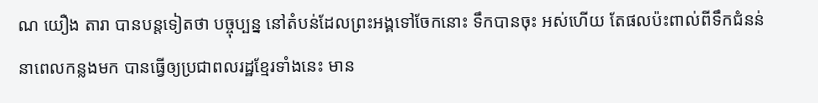ណ យឿង តារា បានបន្តទៀតថា បច្ចុប្បន្ន នៅតំបន់ដែលព្រះអង្គទៅចែកនោះ ទឹកបានចុះ អស់ហើយ តែផលប៉ះពាល់ពីទឹកជំនន់នាពេលកន្លងមក បានធ្វើឲ្យប្រជាពលរដ្ឋខ្មែរទាំងនេះ មាន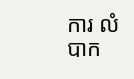ការ លំបាក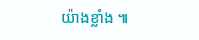យ៉ាងខ្លាំង ៕